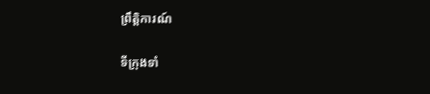ព្រឹត្តិការណ៍

ទីក្រុងទាំ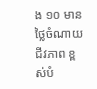ង ១០ មានថ្លៃចំណាយជីវភាព ខ្ពស់បំ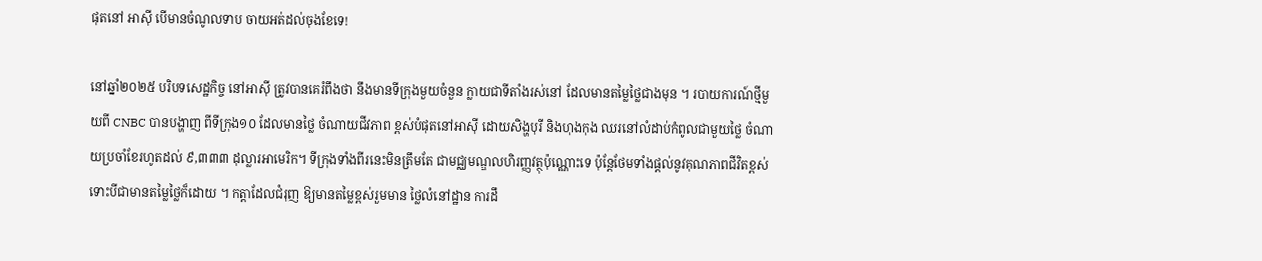ផុតនៅ អាស៊ី បើមានចំណូលទាប ចាយអត់ដល់ចុងខែទេ!

នៅឆ្នាំ២០២៥ បរិបទសេដ្ឋកិច្ច នៅអាស៊ី ត្រូវបានគេរំពឹងថា នឹងមានទីក្រុងមួយចំនួន ក្លាយជាទីតាំងរស់នៅ ដែលមានតម្លៃថ្លៃជាងមុន ។ របាយការណ៍ថ្មីមួយពី CNBC បានបង្ហាញ ពីទីក្រុង១០ ដែលមានថ្លៃ ចំណាយជីវភាព ខ្ពស់បំផុតនៅអាស៊ី ដោយសិង្ហបុរី និងហុងកុង ឈរនៅលំដាប់កំពូលជាមួយថ្លៃ ចំណាយប្រចាំខែរហូតដល់ ៩,៣៣៣ ដុល្លារអាមេរិក។ ទីក្រុងទាំងពីរនេះមិនត្រឹមតែ ជាមជ្ឈមណ្ឌលហិរញ្ញវត្ថុប៉ុណ្ណោះទេ ប៉ុន្តែថែមទាំងផ្តល់នូវគុណភាពជីវិតខ្ពស់ ទោះបីជាមានតម្លៃថ្លៃក៏ដោយ ។ កត្តាដែលជំរុញ ឱ្យមានតម្លៃខ្ពស់រួមមាន ថ្លៃលំនៅដ្ឋាន ការដឹ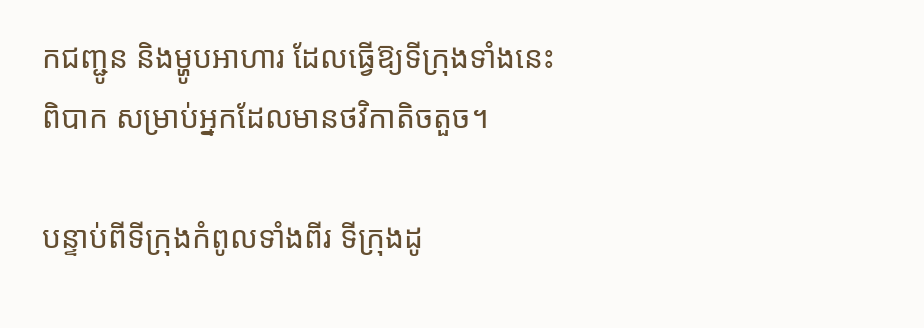កជញ្ជូន និងម្ហូបអាហារ ដែលធ្វើឱ្យទីក្រុងទាំងនេះពិបាក សម្រាប់អ្នកដែលមានថវិកាតិចតួច។

បន្ទាប់ពីទីក្រុងកំពូលទាំងពីរ ទីក្រុងដូ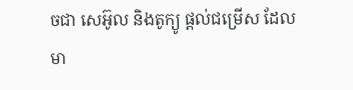ចជា សេអ៊ូល និងតូក្យូ ផ្តល់ជម្រើស ដែលមា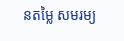នតម្លៃ សមរម្យ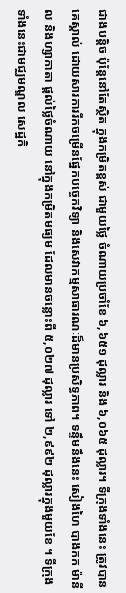ជាងបន្តិច ប៉ុន្តែនៅតែស្ថិត ក្នុងកម្រិតខ្ពស់ ជាមួយថ្លៃ ចំណាយប្រចាំខែ ៦,៦៥១ ដុល្លារ និង ៦,០៦៥ ដុល្លារ។ ទីក្រុងទាំងនេះ ត្រូវបានគេស្គាល់ ដោយសារការរីកចម្រើនផ្នែកបច្ចេកវិទ្យា និងសេវាកម្មសាធារណៈដ៏មានប្រសិទ្ធភាព។ ទន្ទឹមនឹងនេះ សៀងហៃ បាងកក ម៉ានីល និងហ្សាកាតា ផ្តល់ថ្លៃចំណាយ នៅក្នុងកម្រិតមធ្យម ដែលមានចន្លោះពី ៥,០២៧ ដុល្លារ ទៅ ២,៩៩២ ដុល្លារក្នុងមួយខែ ។ ទីក្រុងទាំងនេះជាមជ្ឈមណ្ឌល សេដ្ឋកិ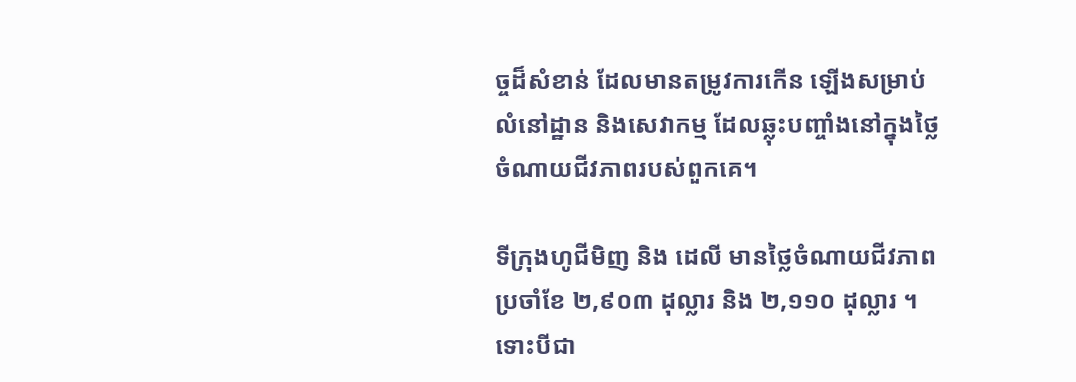ច្ចដ៏សំខាន់ ដែលមានតម្រូវការកើន ឡើងសម្រាប់លំនៅដ្ឋាន និងសេវាកម្ម ដែលឆ្លុះបញ្ចាំងនៅក្នុងថ្លៃ ចំណាយជីវភាពរបស់ពួកគេ។

ទីក្រុងហូជីមិញ និង ដេលី មានថ្លៃចំណាយជីវភាព ប្រចាំខែ ២,៩០៣ ដុល្លារ និង ២,១១០ ដុល្លារ ។ ទោះបីជា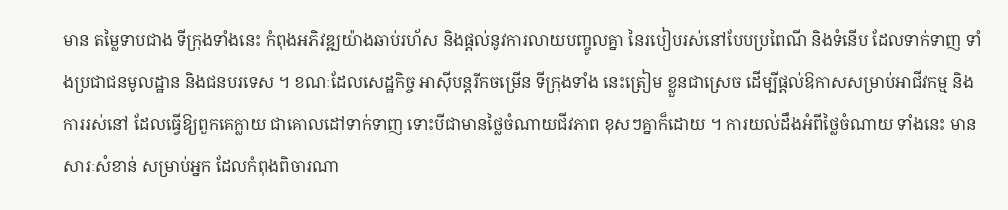មាន តម្លៃទាបជាង ទីក្រុងទាំងនេះ កំពុងអភិវឌ្ឍយ៉ាងឆាប់រហ័ស និងផ្តល់នូវការលាយបញ្ចូលគ្នា នៃរបៀបរស់នៅបែបប្រពៃណី និងទំនើប ដែលទាក់ទាញ ទាំងប្រជាជនមូលដ្ឋាន និងជនបរទេស ។ ខណៈដែលសេដ្ឋកិច្ច អាស៊ីបន្តរីកចម្រើន ទីក្រុងទាំង នេះត្រៀម ខ្លួនជាស្រេច ដើម្បីផ្តល់ឱកាសសម្រាប់អាជីវកម្ម និងការរស់នៅ ដែលធ្វើឱ្យពួកគេក្លាយ ជាគោលដៅទាក់ទាញ ទោះបីជាមានថ្លៃចំណាយជីវភាព ខុសៗគ្នាក៏ដោយ ។ ការយល់ដឹងអំពីថ្លៃចំណាយ ទាំងនេះ មានសារៈសំខាន់ សម្រាប់អ្នក ដែលកំពុងពិចារណា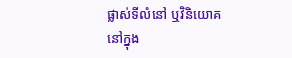ផ្លាស់ទីលំនៅ ឬវិនិយោគនៅក្នុង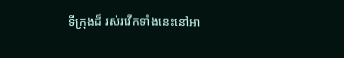ទីក្រុងដ៏ រស់រវើកទាំងនេះនៅអា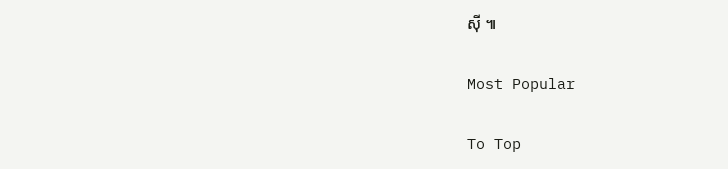ស៊ី ៕

Most Popular

To Top